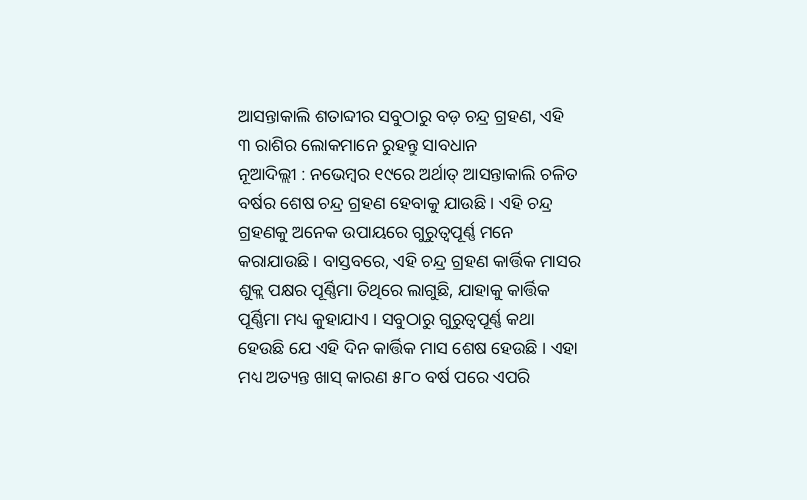ଆସନ୍ତାକାଲି ଶତାବ୍ଦୀର ସବୁଠାରୁ ବଡ଼ ଚନ୍ଦ୍ର ଗ୍ରହଣ, ଏହି ୩ ରାଶିର ଲୋକମାନେ ରୁହନ୍ତୁ ସାବଧାନ
ନୂଆଦିଲ୍ଲୀ : ନଭେମ୍ବର ୧୯ରେ ଅର୍ଥାତ୍ ଆସନ୍ତାକାଲି ଚଳିତ ବର୍ଷର ଶେଷ ଚନ୍ଦ୍ର ଗ୍ରହଣ ହେବାକୁ ଯାଉଛି । ଏହି ଚନ୍ଦ୍ର ଗ୍ରହଣକୁ ଅନେକ ଉପାୟରେ ଗୁରୁତ୍ୱପୂର୍ଣ୍ଣ ମନେ କରାଯାଉଛି । ବାସ୍ତବରେ, ଏହି ଚନ୍ଦ୍ର ଗ୍ରହଣ କାର୍ତ୍ତିକ ମାସର ଶୁକ୍ଲ ପକ୍ଷର ପୂର୍ଣ୍ଣିମା ତିଥିରେ ଲାଗୁଛି, ଯାହାକୁ କାର୍ତ୍ତିକ ପୂର୍ଣ୍ଣିମା ମଧ୍ୟ କୁହାଯାଏ । ସବୁଠାରୁ ଗୁରୁତ୍ୱପୂର୍ଣ୍ଣ କଥା ହେଉଛି ଯେ ଏହି ଦିନ କାର୍ତ୍ତିକ ମାସ ଶେଷ ହେଉଛି । ଏହା ମଧ୍ୟ ଅତ୍ୟନ୍ତ ଖାସ୍ କାରଣ ୫୮୦ ବର୍ଷ ପରେ ଏପରି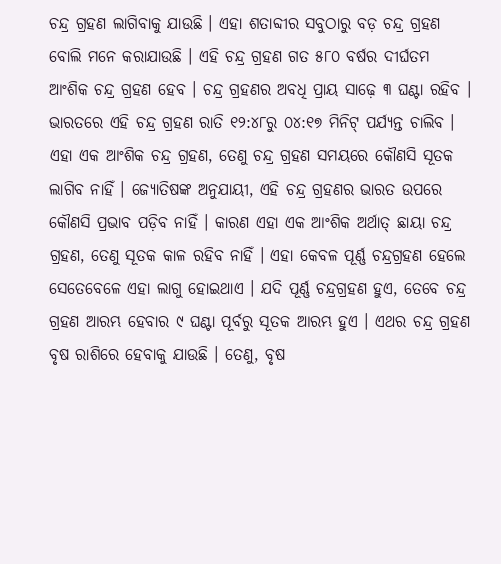ଚନ୍ଦ୍ର ଗ୍ରହଣ ଲାଗିବାକୁ ଯାଉଛି । ଏହା ଶତାବ୍ଦୀର ସବୁଠାରୁ ବଡ଼ ଚନ୍ଦ୍ର ଗ୍ରହଣ ବୋଲି ମନେ କରାଯାଉଛି । ଏହି ଚନ୍ଦ୍ର ଗ୍ରହଣ ଗତ ୫୮୦ ବର୍ଷର ଦୀର୍ଘତମ ଆଂଶିକ ଚନ୍ଦ୍ର ଗ୍ରହଣ ହେବ । ଚନ୍ଦ୍ର ଗ୍ରହଣର ଅବଧି ପ୍ରାୟ ସାଢ଼େ ୩ ଘଣ୍ଟା ରହିବ । ଭାରତରେ ଏହି ଚନ୍ଦ୍ର ଗ୍ରହଣ ରାତି ୧୨:୪୮ରୁ ୦୪:୧୭ ମିନିଟ୍ ପର୍ଯ୍ୟନ୍ତ ଚାଲିବ ।
ଏହା ଏକ ଆଂଶିକ ଚନ୍ଦ୍ର ଗ୍ରହଣ, ତେଣୁ ଚନ୍ଦ୍ର ଗ୍ରହଣ ସମୟରେ କୌଣସି ସୂତକ ଲାଗିବ ନାହିଁ । ଜ୍ୟୋତିଷଙ୍କ ଅନୁଯାୟୀ, ଏହି ଚନ୍ଦ୍ର ଗ୍ରହଣର ଭାରତ ଉପରେ କୌଣସି ପ୍ରଭାବ ପଡ଼ିବ ନାହିଁ । କାରଣ ଏହା ଏକ ଆଂଶିକ ଅର୍ଥାତ୍ ଛାୟା ଚନ୍ଦ୍ର ଗ୍ରହଣ, ତେଣୁ ସୂତକ କାଳ ରହିବ ନାହିଁ । ଏହା କେବଳ ପୂର୍ଣ୍ଣ ଚନ୍ଦ୍ରଗ୍ରହଣ ହେଲେ ସେତେବେଳେ ଏହା ଲାଗୁ ହୋଇଥାଏ । ଯଦି ପୂର୍ଣ୍ଣ ଚନ୍ଦ୍ରଗ୍ରହଣ ହୁଏ, ତେବେ ଚନ୍ଦ୍ର ଗ୍ରହଣ ଆରମ୍ଭ ହେବାର ୯ ଘଣ୍ଟା ପୂର୍ବରୁ ସୂତକ ଆରମ୍ଭ ହୁଏ । ଏଥର ଚନ୍ଦ୍ର ଗ୍ରହଣ ବୃଷ ରାଶିରେ ହେବାକୁ ଯାଉଛି । ତେଣୁ, ବୃଷ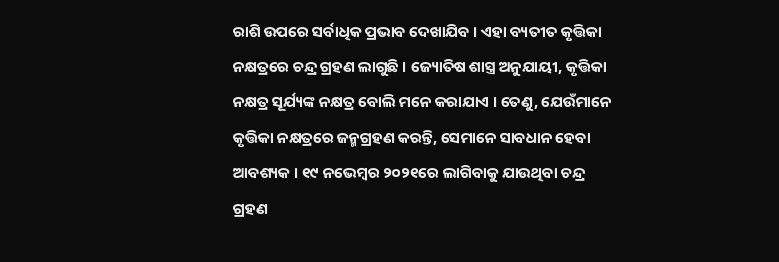ରାଶି ଉପରେ ସର୍ବାଧିକ ପ୍ରଭାବ ଦେଖାଯିବ । ଏହା ବ୍ୟତୀତ କୃତ୍ତିକା ନକ୍ଷତ୍ରରେ ଚନ୍ଦ୍ର ଗ୍ରହଣ ଲାଗୁଛି । ଜ୍ୟୋତିଷ ଶାସ୍ତ୍ର ଅନୁଯାୟୀ, କୃତ୍ତିକା ନକ୍ଷତ୍ର ସୂର୍ଯ୍ୟଙ୍କ ନକ୍ଷତ୍ର ବୋଲି ମନେ କରାଯାଏ । ତେଣୁ, ଯେଉଁମାନେ କୃତ୍ତିକା ନକ୍ଷତ୍ରରେ ଜନ୍ମଗ୍ରହଣ କରନ୍ତି, ସେମାନେ ସାବଧାନ ହେବା ଆବଶ୍ୟକ । ୧୯ ନଭେମ୍ବର ୨୦୨୧ରେ ଲାଗିବାକୁ ଯାଉଥିବା ଚନ୍ଦ୍ର ଗ୍ରହଣ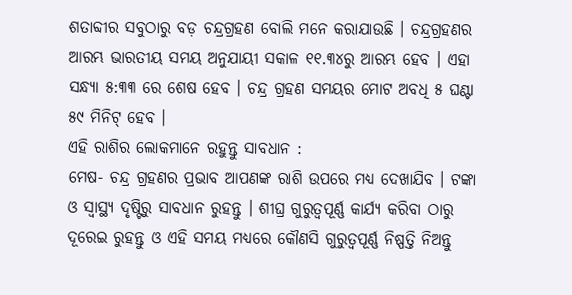ଶତାବ୍ଦୀର ସବୁଠାରୁ ବଡ଼ ଚନ୍ଦ୍ରଗ୍ରହଣ ବୋଲି ମନେ କରାଯାଉଛି । ଚନ୍ଦ୍ରଗ୍ରହଣର ଆରମ୍ଭ ଭାରତୀୟ ସମୟ ଅନୁଯାୟୀ ସକାଳ ୧୧.୩୪ରୁ ଆରମ୍ଭ ହେବ । ଏହା ସନ୍ଧ୍ୟା ୫:୩୩ ରେ ଶେଷ ହେବ । ଚନ୍ଦ୍ର ଗ୍ରହଣ ସମୟର ମୋଟ ଅବଧି ୫ ଘଣ୍ଟା ୫୯ ମିନିଟ୍ ହେବ ।
ଏହି ରାଶିର ଲୋକମାନେ ରହୁନ୍ତୁ ସାବଧାନ :
ମେଷ- ଚନ୍ଦ୍ର ଗ୍ରହଣର ପ୍ରଭାବ ଆପଣଙ୍କ ରାଶି ଉପରେ ମଧ୍ୟ ଦେଖାଯିବ । ଟଙ୍କା ଓ ସ୍ୱାସ୍ଥ୍ୟ ଦୃଷ୍ଟିରୁ ସାବଧାନ ରୁହନ୍ତୁ । ଶୀଘ୍ର ଗୁରୁତ୍ୱପୂର୍ଣ୍ଣ କାର୍ଯ୍ୟ କରିବା ଠାରୁ ଦୂରେଇ ରୁହନ୍ତୁ ଓ ଏହି ସମୟ ମଧ୍ୟରେ କୌଣସି ଗୁରୁତ୍ୱପୂର୍ଣ୍ଣ ନିଷ୍ପତ୍ତି ନିଅନ୍ତୁ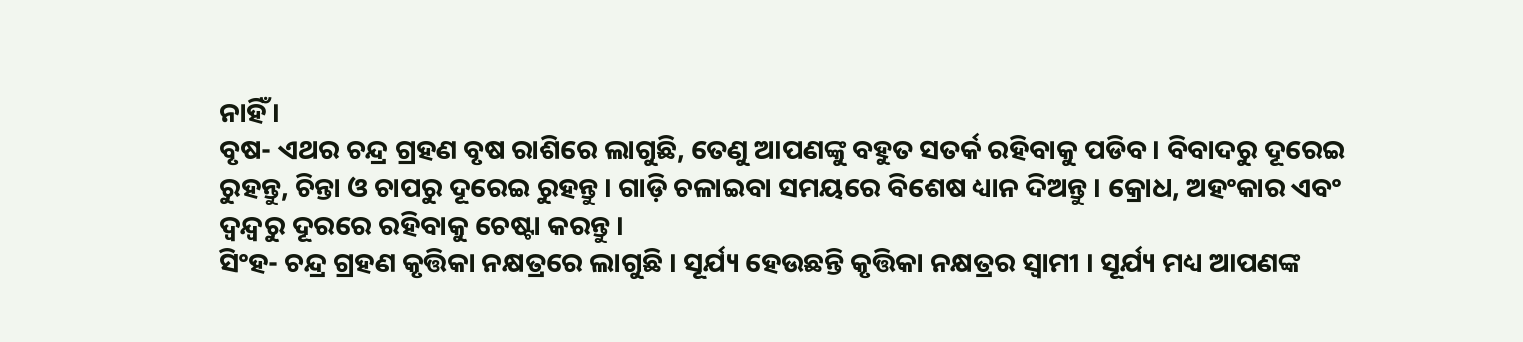ନାହିଁ ।
ବୃଷ- ଏଥର ଚନ୍ଦ୍ର ଗ୍ରହଣ ବୃଷ ରାଶିରେ ଲାଗୁଛି, ତେଣୁ ଆପଣଙ୍କୁ ବହୁତ ସତର୍କ ରହିବାକୁ ପଡିବ । ବିବାଦରୁ ଦୂରେଇ ରୁହନ୍ତୁ, ଚିନ୍ତା ଓ ଚାପରୁ ଦୂରେଇ ରୁହନ୍ତୁ । ଗାଡ଼ି ଚଳାଇବା ସମୟରେ ବିଶେଷ ଧ୍ୟାନ ଦିଅନ୍ତୁ । କ୍ରୋଧ, ଅହଂକାର ଏବଂ ଦ୍ୱନ୍ଦ୍ୱରୁ ଦୂରରେ ରହିବାକୁ ଚେଷ୍ଟା କରନ୍ତୁ ।
ସିଂହ- ଚନ୍ଦ୍ର ଗ୍ରହଣ କୃତ୍ତିକା ନକ୍ଷତ୍ରରେ ଲାଗୁଛି । ସୂର୍ଯ୍ୟ ହେଉଛନ୍ତି କୃତ୍ତିକା ନକ୍ଷତ୍ରର ସ୍ୱାମୀ । ସୂର୍ଯ୍ୟ ମଧ୍ୟ ଆପଣଙ୍କ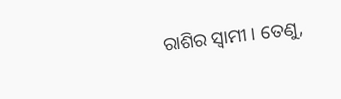ରାଶିର ସ୍ୱାମୀ । ତେଣୁ,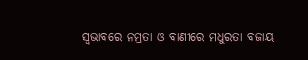ସ୍ୱଭାବରେ ନମ୍ରତା ଓ ବାଣୀରେ ମଧୁରତା ବଜାୟ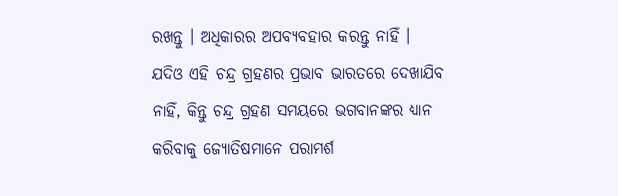ରଖନ୍ତୁ । ଅଧିକାରର ଅପବ୍ୟବହାର କରନ୍ତୁ ନାହିଁ ।
ଯଦିଓ ଏହି ଚନ୍ଦ୍ର ଗ୍ରହଣର ପ୍ରଭାବ ଭାରତରେ ଦେଖାଯିବ ନାହିଁ, କିନ୍ତୁ ଚନ୍ଦ୍ର ଗ୍ରହଣ ସମୟରେ ଭଗବାନଙ୍କର ଧ୍ୟାନ କରିବାକୁ ଜ୍ୟୋତିଷମାନେ ପରାମର୍ଶ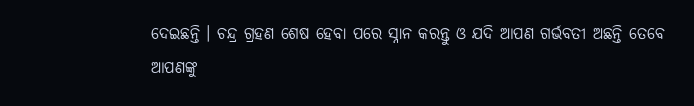ଦେଇଛନ୍ତି । ଚନ୍ଦ୍ର ଗ୍ରହଣ ଶେଷ ହେବା ପରେ ସ୍ନାନ କରନ୍ତୁ ଓ ଯଦି ଆପଣ ଗର୍ଭବତୀ ଅଛନ୍ତି ତେବେ ଆପଣଙ୍କୁ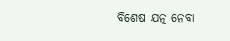ବିଶେଷ ଯତ୍ନ ନେବା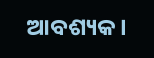ଆବଶ୍ୟକ ।